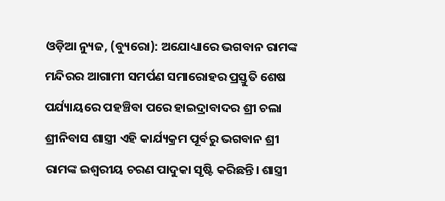ଓଡ଼ିଆ ନ୍ୟୁଜ, (ବ୍ୟୁରୋ): ଅଯୋଧ୍ୟାରେ ଭଗବାନ ରାମଙ୍କ ମନ୍ଦିରର ଆଗାମୀ ସମର୍ପଣ ସମାରୋହର ପ୍ରସ୍ତୁତି ଶେଷ ପର୍ଯ୍ୟାୟରେ ପହଞ୍ଚିବା ପରେ ହାଇଦ୍ରାବାଦର ଶ୍ରୀ ଚଲା ଶ୍ରୀନିବାସ ଶାସ୍ତ୍ରୀ ଏହି କାର୍ଯ୍ୟକ୍ରମ ପୂର୍ବରୁ ଭଗବାନ ଶ୍ରୀ ରାମଙ୍କ ଇଶ୍ୱରୀୟ ଚରଣ ପାଦୁକା ସୃଷ୍ଟି କରିଛନ୍ତି। ଶାସ୍ତ୍ରୀ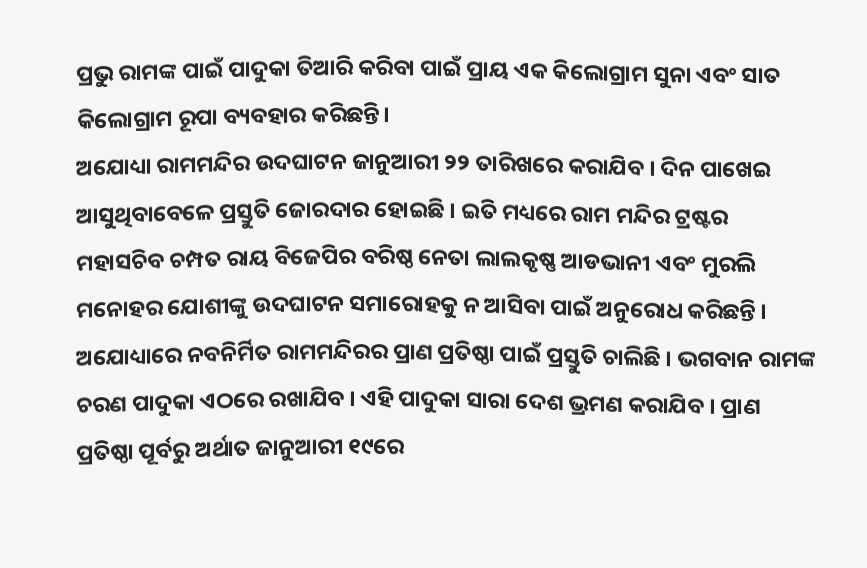ପ୍ରଭୁ ରାମଙ୍କ ପାଇଁ ପାଦୁକା ତିଆରି କରିବା ପାଇଁ ପ୍ରାୟ ଏକ କିଲୋଗ୍ରାମ ସୁନା ଏବଂ ସାତ କିଲୋଗ୍ରାମ ରୂପା ବ୍ୟବହାର କରିଛନ୍ତି।
ଅଯୋଧ୍ୟା ରାମମନ୍ଦିର ଉଦଘାଟନ ଜାନୁଆରୀ ୨୨ ତାରିଖରେ କରାଯିବ । ଦିନ ପାଖେଇ ଆସୁଥିବାବେଳେ ପ୍ରସ୍ତୁତି ଜୋରଦାର ହୋଇଛି । ଇତି ମଧ୍ୟରେ ରାମ ମନ୍ଦିର ଟ୍ରଷ୍ଟର ମହାସଚିବ ଚମ୍ପତ ରାୟ ବିଜେପିର ବରିଷ୍ଠ ନେତା ଲାଲକୃଷ୍ଣ ଆଡଭାନୀ ଏବଂ ମୁରଲି ମନୋହର ଯୋଶୀଙ୍କୁ ଉଦଘାଟନ ସମାରୋହକୁ ନ ଆସିବା ପାଇଁ ଅନୁରୋଧ କରିଛନ୍ତି ।
ଅଯୋଧ୍ୟାରେ ନବନିର୍ମିତ ରାମମନ୍ଦିରର ପ୍ରାଣ ପ୍ରତିଷ୍ଠା ପାଇଁ ପ୍ରସ୍ତୁତି ଚାଲିଛି । ଭଗବାନ ରାମଙ୍କ ଚରଣ ପାଦୁକା ଏଠରେ ରଖାଯିବ । ଏହି ପାଦୁକା ସାରା ଦେଶ ଭ୍ରମଣ କରାଯିବ । ପ୍ରାଣ ପ୍ରତିଷ୍ଠା ପୂର୍ବରୁ ଅର୍ଥାତ ଜାନୁଆରୀ ୧୯ରେ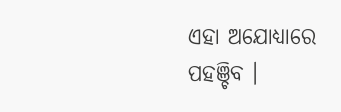ଏହା ଅଯୋଧ୍ୟାରେ ପହଞ୍ଚିବ ।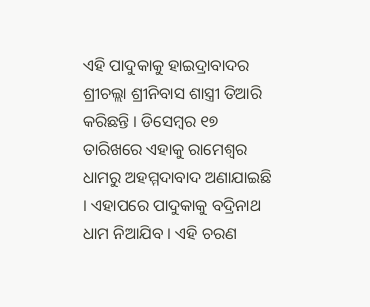ଏହି ପାଦୁକାକୁ ହାଇଦ୍ରାବାଦର ଶ୍ରୀଚଲ୍ଲା ଶ୍ରୀନିବାସ ଶାସ୍ତ୍ରୀ ତିଆରି କରିଛନ୍ତି । ଡିସେମ୍ବର ୧୭ ତାରିଖରେ ଏହାକୁ ରାମେଶ୍ୱର ଧାମରୁ ଅହମ୍ମଦାବାଦ ଅଣାଯାଇଛି । ଏହାପରେ ପାଦୁକାକୁ ବଦ୍ରିନାଥ ଧାମ ନିଆଯିବ । ଏହି ଚରଣ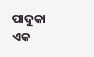ପାଦୁକା ଏକ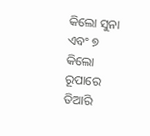କିଲୋ ସୁନା ଏବଂ ୭ କିଲୋ ରୂପାରେ ତିଆରି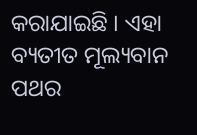କରାଯାଇଛି । ଏହା ବ୍ୟତୀତ ମୂଲ୍ୟବାନ ପଥର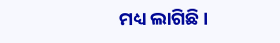ମଧ୍ୟ ଲାଗିଛି ।